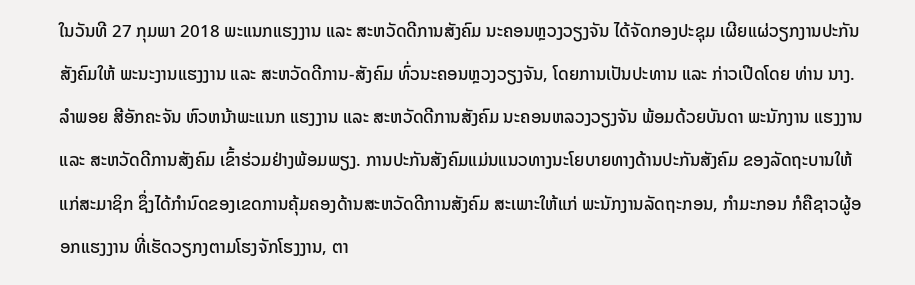ໃນວັນທີ 27 ກຸມພາ 2018 ພະແນກແຮງງານ ແລະ ສະຫວັດດີການສັງຄົມ ນະຄອນຫຼວງວຽງຈັນ ໄດ້ຈັດກອງປະຊຸມ ເຜີຍແຜ່ວຽກງານປະກັນສັງຄົມໃຫ້ ພະນະງານແຮງງານ ແລະ ສະຫວັດດີການ-ສັງຄົມ ທົ່ວນະຄອນຫຼວງວຽງຈັນ, ໂດຍການເປັນປະທານ ແລະ ກ່າວເປີດໂດຍ ທ່ານ ນາງ. ລໍາພອຍ ສີອັກຄະຈັນ ຫົວຫນ້າພະແນກ ແຮງງານ ແລະ ສະຫວັດດີການສັງຄົມ ນະຄອນຫລວງວຽງຈັນ ພ້ອມດ້ວຍບັນດາ ພະນັກງານ ແຮງງານ ແລະ ສະຫວັດດີການສັງຄົມ ເຂົ້າຮ່ວມຢ່າງພ້ອມພຽງ. ການປະກັນສັງຄົມແມ່ນແນວທາງນະໂຍບາຍທາງດ້ານປະກັນສັງຄົມ ຂອງລັດຖະບານໃຫ້ແກ່ສະມາຊິກ ຊຶ່ງໄດ້ກໍານົດຂອງເຂດການຄຸ້ມຄອງດ້ານສະຫວັດດີການສັງຄົມ ສະເພາະໃຫ້ແກ່ ພະນັກງານລັດຖະກອນ, ກໍາມະກອນ ກໍຄືຊາວຜູ້ອອກແຮງງານ ທີ່ເຮັດວຽກງຕາມໂຮງຈັກໂຮງງານ, ຕາ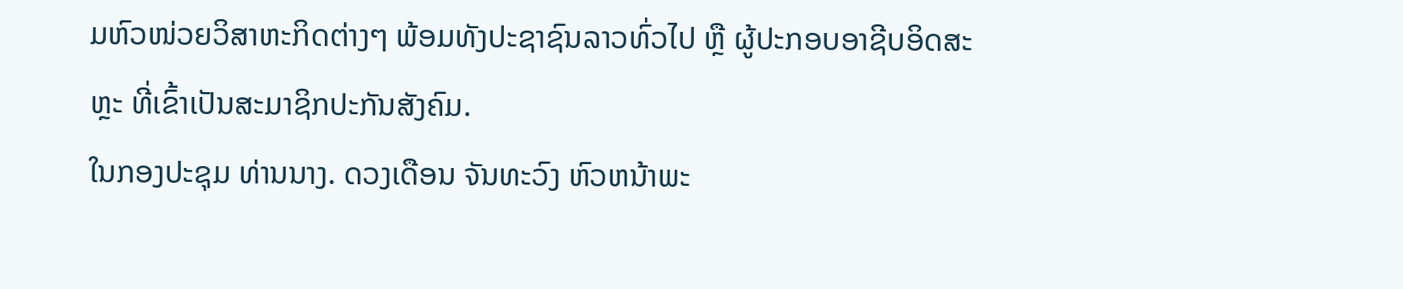ມຫົວໜ່ວຍວິສາຫະກິດຕ່າງໆ ພ້ອມທັງປະຊາຊົນລາວທົ່ວໄປ ຫຼື ຜູ້ປະກອບອາຊີບອິດສະຫຼະ ທີ່ເຂົ້າເປັນສະມາຊິກປະກັນສັງຄົມ.
ໃນກອງປະຊຸມ ທ່ານນາງ. ດວງເດືອນ ຈັນທະວົງ ຫົວຫນ້າພະ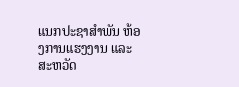ແນກປະຊາສໍາພັນ ຫ້ອງການແຮງງານ ແລະ ສະຫວັດ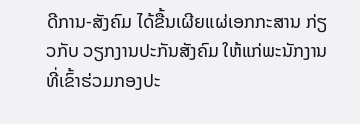ດີການ-ສັງຄົມ ໄດ້ຂື້ນເຜີຍແຜ່ເອກກະສານ ກ່ຽວກັບ ວຽກງານປະກັນສັງຄົມ ໃຫ້ແກ່ພະນັກງານ ທີ່ເຂົ້າຮ່ວມກອງປະ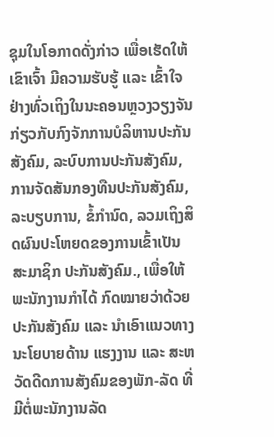ຊຸມໃນໂອກາດດັ່ງກ່າວ ເພື່ອເຮັດໃຫ້ເຂົາເຈົ້າ ມີຄວາມຮັບຮູ້ ແລະ ເຂົ້າໃຈຢ່າງທົ່ວເຖິງໃນນະຄອນຫຼວງວຽງຈັນ ກ່ຽວກັບກົງຈັກການບໍລິຫານປະກັນສັງຄົມ, ລະບົບການປະກັນສັງຄົມ, ການຈັດສັນກອງທືນປະກັນສັງຄົມ, ລະບຽບການ, ຂໍ້ກໍານົດ, ລວມເຖິງສິດຜົນປະໂຫຍດຂອງການເຂົ້າເປັນສະມາຊິກ ປະກັນສັງຄົມ., ເພື່ອໃຫ້ພະນັກງານກໍາໄດ້ ກົດໝາຍວ່າດ້ວຍປະກັນສັງຄົມ ແລະ ນໍາເອົາແນວທາງນະໂຍບາຍດ້ານ ແຮງງານ ແລະ ສະຫວັດດີດການສັງຄົມຂອງພັກ-ລັດ ທີ່ມີຕໍ່ພະນັກງານລັດ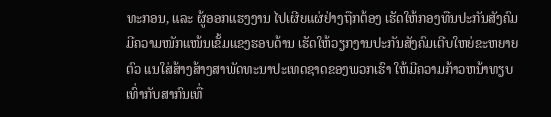ທະກອນ, ແລະ ຜູ້ອອກແຮງງານ ໄປເຜີຍແຜ່ຢ່າງຖືກຕ້ອງ ເຮັດໃຫ້ກອງທືນປະກັນສັງຄົມມີຄວາມໜັກແໜ້ນເຂັ້ມແຂງຮອບດ້ານ ເຮັດໃຫ້ວຽກງານປະກັນສັງຄົມເຕີບໃຫຍ່ຂະຫຍາຍຕົວ ແນໃສ່ສ້າງສ້າງສາພັດທະນາປະເທດຊາດຂອງພວກເຮົາ ໃຫ້ມີຄວາມກ້າວຫນ້າທຽບເທົ່າກັບສາກົນເທື່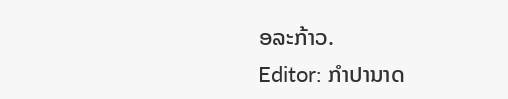ອລະກ້າວ.
Editor: ກຳປານາດ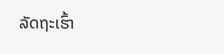ລັດຖະເຮົ້າ